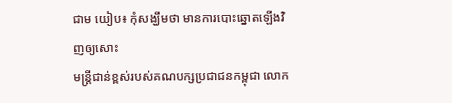ជាម យៀប៖ កុំសង្ឃឹមថា មានការបោះឆ្នោតឡើងវិញឲ្យសោះ
មន្រ្តីជាន់ខ្ពស់របស់គណបក្សប្រជាជនកម្ពុជា លោក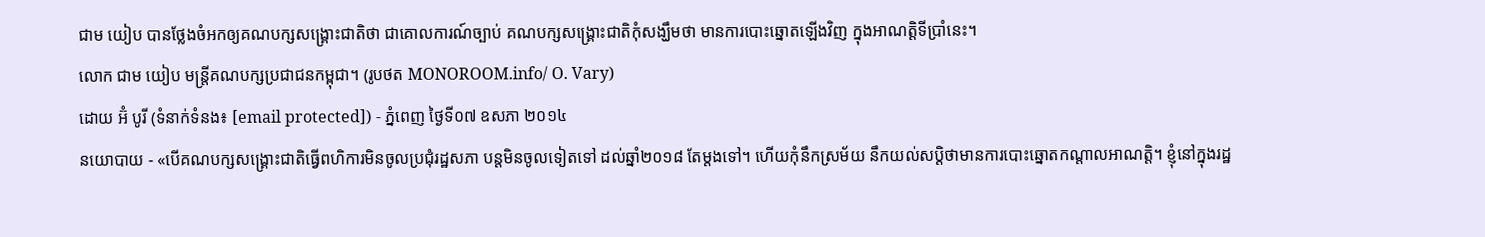ជាម យៀប បានថ្លែងចំអកឲ្យគណបក្សសង្រ្គោះជាតិថា ជាគោលការណ៍ច្បាប់ គណបក្សសង្រ្គោះជាតិកុំសង្ឃឹមថា មានការបោះឆ្នោតឡើងវិញ ក្នុងអាណត្តិទីប្រាំនេះ។
លោក ជាម យៀប មន្ត្រីគណបក្សប្រជាជនកម្ពុជា។ (រូបថត MONOROOM.info/ O. Vary)
ដោយ អ៊ំ បូរី (ទំនាក់ទំនង៖ [email protected]) - ភ្នំពេញ ថ្ងៃទី០៧ ឧសភា ២០១៤
នយោបាយ - «បើគណបក្សសង្រ្គោះជាតិធ្វើពហិការមិនចូលប្រជុំរដ្ឋសភា បន្តមិនចូលទៀតទៅ ដល់ឆ្នាំ២០១៨ តែម្តងទៅ។ ហើយកុំនឹកស្រម័យ នឹកយល់សប្តិថាមានការបោះឆ្នោតកណ្តាលអាណត្តិ។ ខ្ញុំនៅក្នុងរដ្ឋ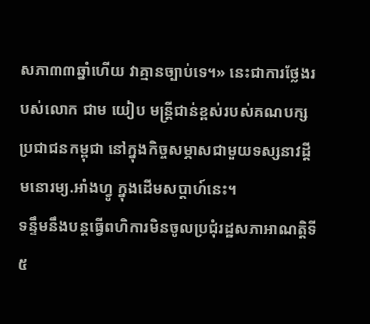សភា៣៣ឆ្នាំហើយ វាគ្មានច្បាប់ទេ។» នេះជាការថ្លែងរបស់លោក ជាម យៀប មន្រ្តីជាន់ខ្ពស់របស់គណបក្សប្រជាជនកម្ពុជា នៅក្នុងកិច្ចសម្ភាសជាមួយទស្សនាវដ្តីមនោរម្យ.អាំងហ្វូ ក្នុងដើមសប្ដាហ៍នេះ។
ទន្ទឹមនឹងបន្តធ្វើពហិការមិនចូលប្រជុំរដ្ឋសភាអាណត្តិទី៥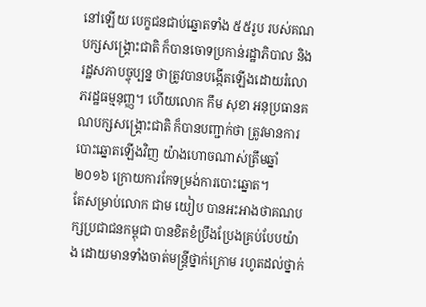នៅឡើយ បេក្ខជនជាប់ឆ្នោតទាំង ៥៥រូប របស់គណបក្សសង្រ្គោះជាតិ ក៏បានចោទប្រកាន់រដ្ឋាភិបាល និងរដ្ឋសភាបច្ចុប្បន្ន ថាត្រូវបានបង្កើតឡើងដោយរំលោភរដ្ឋធម្មនុញ្ញ។ ហើយលោក កឹម សុខា អនុប្រធានគណបក្សសង្រ្គោះជាតិ ក៏បានបញ្ជាក់ថា ត្រូវមានការបោះឆ្នោតឡើងវិញ យ៉ាងហោចណាស់ត្រឹមឆ្នាំ២០១៦ ក្រោយការកែទម្រង់ការបោះឆ្នោត។
តែសម្រាប់លោក ជាម យៀប បានអះអាងថាគណបក្សប្រជាជនកម្ពុជា បានខិតខំប្រឹងប្រែងគ្រប់បែបយ៉ាង ដោយមានទាំងចាត់មន្រ្តីថ្នាក់ក្រោម រហូតដល់ថ្នាក់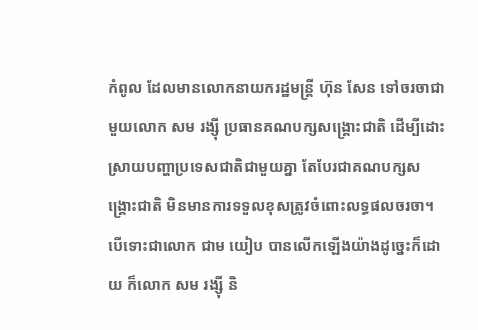កំពូល ដែលមានលោកនាយករដ្ឋមន្រ្តី ហ៊ុន សែន ទៅចរចាជាមួយលោក សម រង្ស៊ី ប្រធានគណបក្សសង្រ្គោះជាតិ ដើម្បីដោះស្រាយបញ្ហាប្រទេសជាតិជាមួយគ្នា តែបែរជាគណបក្សសង្រ្គោះជាតិ មិនមានការទទួលខុសត្រូវចំពោះលទ្ធផលចរចា។
បើទោះជាលោក ជាម យៀប បានលើកឡើងយ៉ាងដូច្នេះក៏ដោយ ក៏លោក សម រង្ស៊ី និ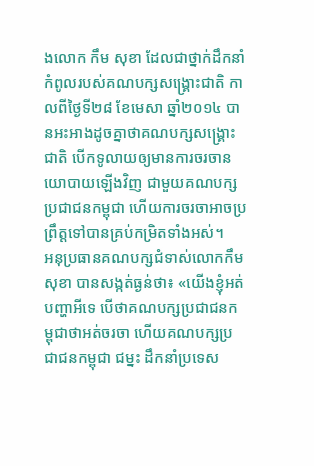ងលោក កឹម សុខា ដែលជាថ្នាក់ដឹកនាំកំពូលរបស់គណបក្សសង្រ្គោះជាតិ កាលពីថ្ងៃទី២៨ ខែមេសា ឆ្នាំ២០១៤ បានអះអាងដូចគ្នាថាគណបក្សសង្រ្គោះជាតិ បើកទូលាយឲ្យមានការចរចានយោបាយឡើងវិញ ជាមួយគណបក្សប្រជាជនកម្ពុជា ហើយការចរចាអាចប្រព្រឹត្តទៅបានគ្រប់កម្រិតទាំងអស់។
អនុប្រធានគណបក្សជំទាស់លោកកឹម សុខា បានសង្កត់ធ្ងន់ថា៖ «យើងខ្ញុំអត់បញ្ហាអីទេ បើថាគណបក្សប្រជាជនកម្ពុជាថាអត់ចរចា ហើយគណបក្សប្រជាជនកម្ពុជា ជម្នះ ដឹកនាំប្រទេស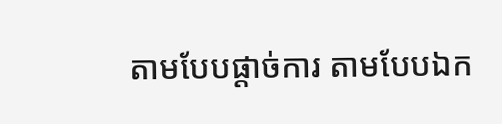តាមបែបផ្តាច់ការ តាមបែបឯក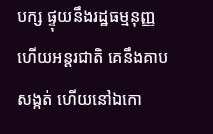បក្ស ផ្ទុយនឹងរដ្ឋធម្មនុញ្ញ ហើយអន្តរជាតិ គេនឹងគាបសង្កត់ ហើយនៅឯកោ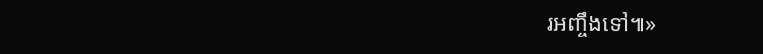រអញ្ចឹងទៅ៕»